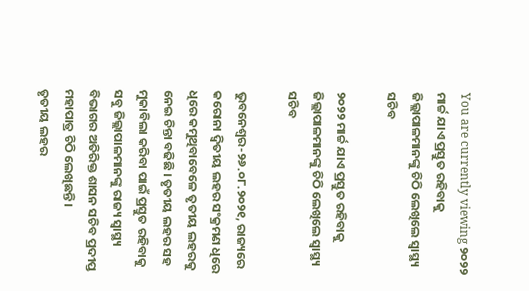You are currently viewing ୨୦୨୨ ମାର୍ଚ୍ଚ ଯାଏ ପ୍ରସ୍ତୁତ ରହିବାକୁ ଜିଲ୍ଲାପାଳମାନଙ୍କୁ ଚିଠି ଲେଖିଲେ ସ୍ବାସ୍ଥ୍ୟ ସଚିବ

୨୦୨୨ ମାର୍ଚ୍ଚ ଯାଏ ପ୍ରସ୍ତୁତ ରହିବାକୁ ଜିଲ୍ଲାପାଳମାନଙ୍କୁ ଚିଠି ଲେଖିଲେ ସ୍ବାସ୍ଥ୍ୟ ସଚିବ

ଭୁବନେଶ୍ୱର-୨୬.୦୮.୨୦୨୧, ରାଜ୍ୟରେ କରୋନା ଦ୍ବିତୀୟ ଲହର ସଂକ୍ରମଣ ଧିରେ ଧିରେ କମୁଥିବାବେଳେ ତୃତୀୟ ଲହରକୁ ନେଇ ଚିନ୍ତା ବଢିଛି । ତୃତୀୟ ଲହର ସହ ମୁକାବିଲା କରିବା ପାଇଁ ପ୍ରସ୍ତୁତ ରହିବାକୁ ସବୁ ଜିଲ୍ଲାପାଳମାନଙ୍କୁ ରାଜ୍ୟ ସ୍ୱାସ୍ଥ୍ୟ ବିଭାଗର ଅତିରିକ୍ତ ଶାସନ ସଚିବ ପ୍ରଦୀପ୍ତ ମହାପାତ୍ର ଚିଠି ଲେଖିଛନ୍ତି।
ତୃତୀୟ ଲହର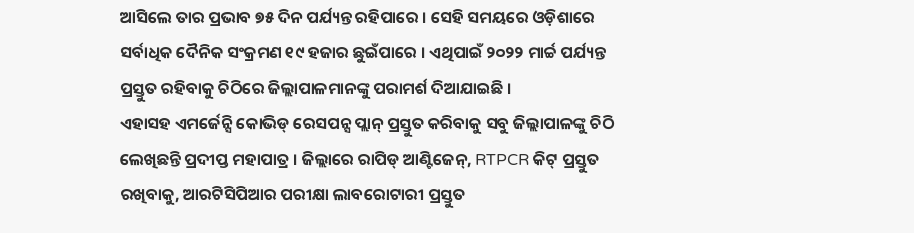ଆସିଲେ ତାର ପ୍ରଭାବ ୭୫ ଦିନ ପର୍ଯ୍ୟନ୍ତ ରହିପାରେ । ସେହି ସମୟରେ ଓଡ଼ିଶାରେ ସର୍ବାଧିକ ଦୈନିକ ସଂକ୍ରମଣ ୧୯ ହଜାର ଛୁଇଁପାରେ । ଏଥିପାଇଁ ୨୦୨୨ ମାର୍ଚ୍ଚ ପର୍ଯ୍ୟନ୍ତ ପ୍ରସ୍ତୁତ ରହିବାକୁ ଚିଠିରେ ଜିଲ୍ଲାପାଳମାନଙ୍କୁ ପରାମର୍ଶ ଦିଆଯାଇଛି ।
ଏହାସହ ଏମର୍ଜେନ୍ସି କୋଭିଡ୍ ରେସପନ୍ସ ପ୍ଲାନ୍ ପ୍ରସ୍ତୁତ କରିବାକୁ ସବୁ ଜିଲ୍ଲାପାଳଙ୍କୁ ଚିଠି ଲେଖିଛନ୍ତି ପ୍ରଦୀପ୍ତ ମହାପାତ୍ର । ଜିଲ୍ଲାରେ ରାପିଡ୍ ଆଣ୍ଟିଜେନ୍, RTPCR କିଟ୍ ପ୍ରସ୍ତୁତ ରଖିବାକୁ, ଆରଟିସିପିଆର ପରୀକ୍ଷା ଲାବରୋଟାରୀ ପ୍ରସ୍ତୁତ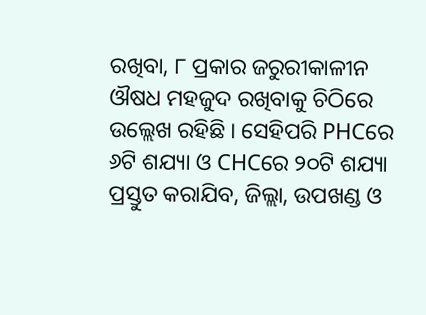ରଖିବା, ୮ ପ୍ରକାର ଜରୁରୀକାଳୀନ ଔଷଧ ମହଜୁଦ ରଖିବାକୁ ଚିଠିରେ ଉଲ୍ଲେଖ ରହିଛି । ସେହିପରି PHCରେ ୬ଟି ଶଯ୍ୟା ଓ CHCରେ ୨୦ଟି ଶଯ୍ୟା ପ୍ରସ୍ତୁତ କରାଯିବ, ଜିଲ୍ଲା, ଉପଖଣ୍ଡ ଓ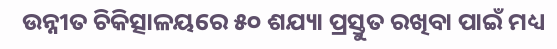ଉନ୍ନୀତ ଚିକିତ୍ସାଳୟରେ ୫୦ ଶଯ୍ୟା ପ୍ରସ୍ତୁତ ରଖିବା ପାଇଁ ମଧ୍ୟ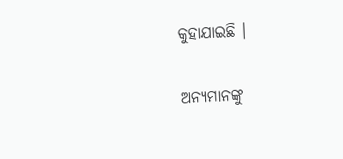କୁହାଯାଇଛି ।

ଅନ୍ୟମାନଙ୍କୁ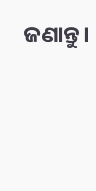ଜଣାନ୍ତୁ।